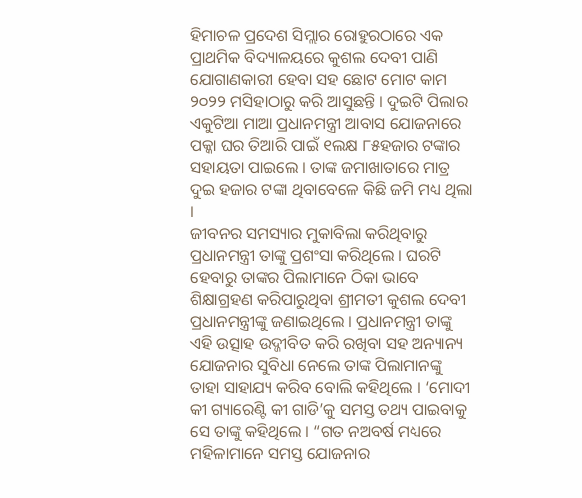ହିମାଚଳ ପ୍ରଦେଶ ସିମ୍ଲାର ରୋହୁରଠାରେ ଏକ ପ୍ରାଥମିକ ବିଦ୍ୟାଳୟରେ କୁଶଲ ଦେବୀ ପାଣି ଯୋଗାଣକାରୀ ହେବା ସହ ଛୋଟ ମୋଟ କାମ ୨୦୨୨ ମସିହାଠାରୁ କରି ଆସୁଛନ୍ତି । ଦୁଇଟି ପିଲାର ଏକୁଟିଆ ମାଆ ପ୍ରଧାନମନ୍ତ୍ରୀ ଆବାସ ଯୋଜନାରେ ପକ୍କା ଘର ତିଆରି ପାଇଁ ୧ଲକ୍ଷ ୮୫ହଜାର ଟଙ୍କାର ସହାୟତା ପାଇଲେ । ତାଙ୍କ ଜମାଖାତାରେ ମାତ୍ର ଦୁଇ ହଜାର ଟଙ୍କା ଥିବାବେଳେ କିଛି ଜମି ମଧ୍ୟ ଥିଲା ।
ଜୀବନର ସମସ୍ୟାର ମୁକାବିଲା କରିଥିବାରୁ ପ୍ରଧାନମନ୍ତ୍ରୀ ତାଙ୍କୁ ପ୍ରଶଂସା କରିଥିଲେ । ଘରଟି ହେବାରୁ ତାଙ୍କର ପିଲାମାନେ ଠିକା ଭାବେ ଶିକ୍ଷାଗ୍ରହଣ କରିପାରୁଥିବା ଶ୍ରୀମତୀ କୁଶଲ ଦେବୀ ପ୍ରଧାନମନ୍ତ୍ରୀଙ୍କୁ ଜଣାଇଥିଲେ । ପ୍ରଧାନମନ୍ତ୍ରୀ ତାଙ୍କୁ ଏହି ଉତ୍ସାହ ଉଦ୍ଜୀବିତ କରି ରଖିବା ସହ ଅନ୍ୟାନ୍ୟ ଯୋଜନାର ସୁବିଧା ନେଲେ ତାଙ୍କ ପିଲାମାନଙ୍କୁ ତାହା ସାହାଯ୍ୟ କରିବ ବୋଲି କହିଥିଲେ । ‘ମୋଦୀ କୀ ଗ୍ୟାରେଣ୍ଟି କୀ ଗାଡି’କୁ ସମସ୍ତ ତଥ୍ୟ ପାଇବାକୁ ସେ ତାଙ୍କୁ କହିଥିଲେ । “ଗତ ନଅବର୍ଷ ମଧ୍ୟରେ ମହିଳାମାନେ ସମସ୍ତ ଯୋଜନାର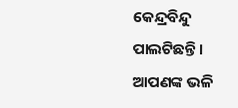କେନ୍ଦ୍ରବିନ୍ଦୁ ପାଲଟିଛନ୍ତି । ଆପଣଙ୍କ ଭଳି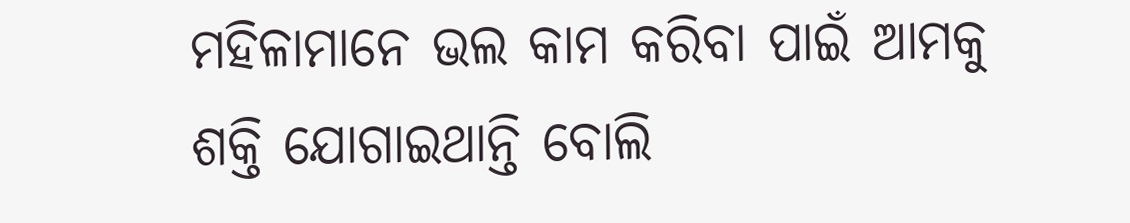ମହିଳାମାନେ ଭଲ କାମ କରିବା ପାଇଁ ଆମକୁ ଶକ୍ତି ଯୋଗାଇଥାନ୍ତି ବୋଲି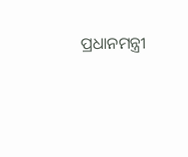ପ୍ରଧାନମନ୍ତ୍ରୀ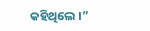କହିଥିଲେ ।”